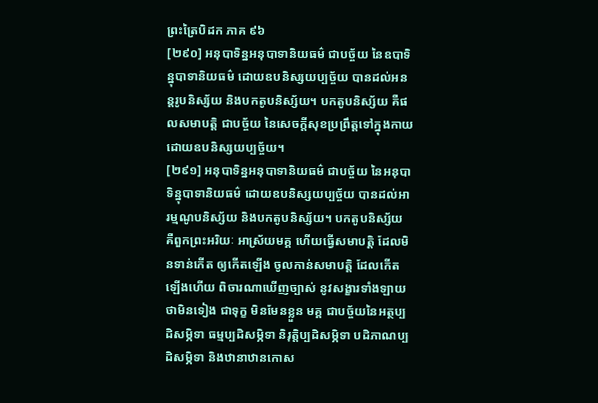ព្រះត្រៃបិដក ភាគ ៩៦
[២៩០] អនុបាទិន្នអនុបាទានិយធម៌ ជាបច្ច័យ នៃឧបាទិន្នុបាទានិយធម៌ ដោយឧបនិស្សយប្បច្ច័យ បានដល់អនន្តរូបនិស្ស័យ និងបកតូបនិស្ស័យ។ បកតូបនិស្ស័យ គឺផលសមាបត្តិ ជាបច្ច័យ នៃសេចក្តីសុខប្រព្រឹត្តទៅក្នុងកាយ ដោយឧបនិស្សយប្បច្ច័យ។
[២៩១] អនុបាទិន្នអនុបាទានិយធម៌ ជាបច្ច័យ នៃអនុបាទិន្នុបាទានិយធម៌ ដោយឧបនិស្សយប្បច្ច័យ បានដល់អារម្មណូបនិស្ស័យ និងបកតូបនិស្ស័យ។ បកតូបនិស្ស័យ គឺពួកព្រះអរិយៈ អាស្រ័យមគ្គ ហើយធ្វើសមាបត្តិ ដែលមិនទាន់កើត ឲ្យកើតឡើង ចូលកាន់សមាបត្តិ ដែលកើតឡើងហើយ ពិចារណាឃើញច្បាស់ នូវសង្ខារទាំងឡាយ ថាមិនទៀង ជាទុក្ខ មិនមែនខ្លួន មគ្គ ជាបច្ច័យនៃអត្ថប្បដិសម្ភិទា ធម្មប្បដិសម្ភិទា និរុត្តិប្បដិសម្ភិទា បដិភាណប្បដិសម្ភិទា និងឋានាឋានកោស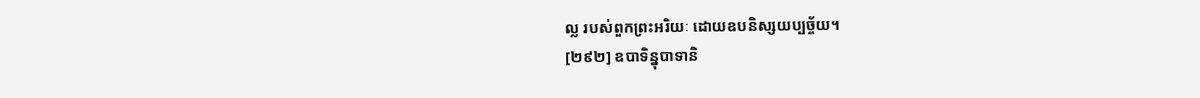ល្ល របស់ពួកព្រះអរិយៈ ដោយឧបនិស្សយប្បច្ច័យ។
[២៩២] ឧបាទិន្នុបាទានិ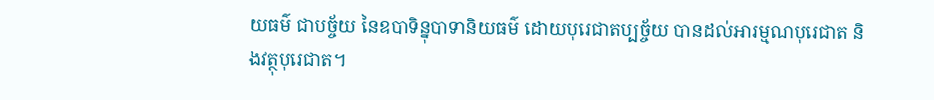យធម៌ ជាបច្ច័យ នៃឧបាទិន្នុបាទានិយធម៌ ដោយបុរេជាតប្បច្ច័យ បានដល់អារម្មណបុរេជាត និងវត្ថុបុរេជាត។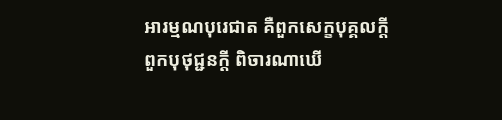អារម្មណបុរេជាត គឺពួកសេក្ខបុគ្គលក្តី ពួកបុថុជ្ជនក្តី ពិចារណាឃើ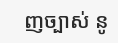ញច្បាស់ នូ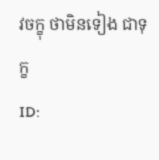វចក្ខុ ថាមិនទៀង ជាទុក្ខ
ID: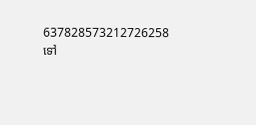637828573212726258
ទៅ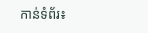កាន់ទំព័រ៖